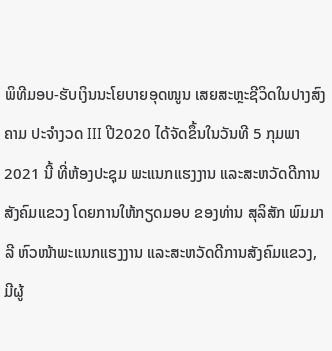ພິທີມອບ-ຮັບເງິນນະໂຍບາຍອຸດໜູນ ເສຍສະຫຼະຊີວິດໃນປາງສົງຄາມ ປະຈໍາງວດ III ປີ2020 ໄດ້ຈັດຂຶ້ນໃນວັນທີ 5 ກຸມພາ 2021 ນີ້ ທີ່ຫ້ອງປະຊຸມ ພະແນກແຮງງານ ແລະສະຫວັດດີການສັງຄົມແຂວງ ໂດຍການໃຫ້ກຽດມອບ ຂອງທ່ານ ສຸລິສັກ ພົມມາລີ ຫົວໜ້າພະແນກແຮງງານ ແລະສະຫວັດດີການສັງຄົມແຂວງ, ມີຜູ້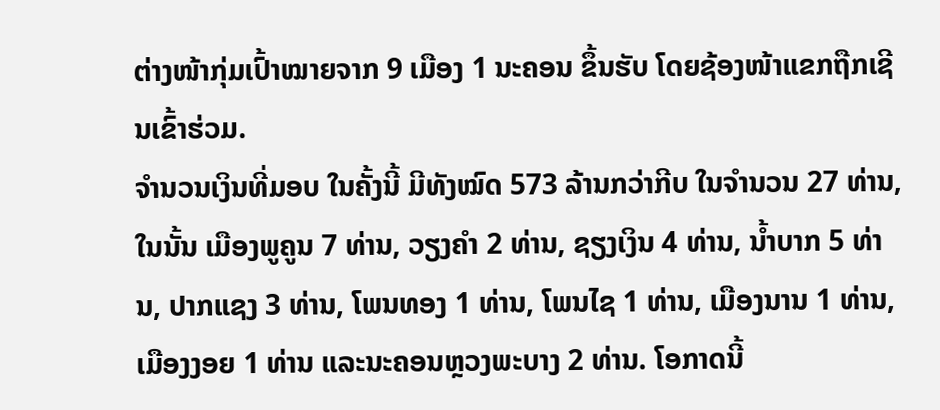ຕ່າງໜ້າກຸ່ມເປົ້າໝາຍຈາກ 9 ເມືອງ 1 ນະຄອນ ຂຶ້ນຮັບ ໂດຍຊ້ອງໜ້າແຂກຖືກເຊີນເຂົ້າຮ່ວມ.
ຈຳນວນເງິນທີ່ມອບ ໃນຄັ້ງນີ້ ມີທັງໝົດ 573 ລ້ານກວ່າກີບ ໃນຈຳນວນ 27 ທ່ານ, ໃນນັ້ນ ເມືອງພູຄູນ 7 ທ່ານ, ວຽງຄຳ 2 ທ່ານ, ຊຽງເງິນ 4 ທ່ານ, ນໍ້າບາກ 5 ທ່ານ, ປາກແຊງ 3 ທ່ານ, ໂພນທອງ 1 ທ່ານ, ໂພນໄຊ 1 ທ່ານ, ເມືອງນານ 1 ທ່ານ, ເມືອງງອຍ 1 ທ່ານ ແລະນະຄອນຫຼວງພະບາງ 2 ທ່ານ. ໂອກາດນີ້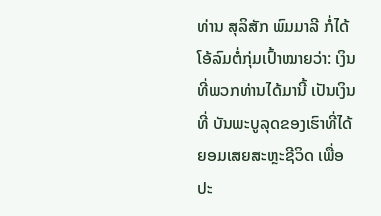ທ່ານ ສຸລິສັກ ພົມມາລີ ກໍ່ໄດ້ໂອ້ລົມຕໍ່ກຸ່ມເປົ້າໝາຍວ່າ: ເງິນທີ່ພວກທ່ານໄດ້ມານີ້ ເປັນເງິນທີ່ ບັນພະບູລຸດຂອງເຮົາທີ່ໄດ້ຍອມເສຍສະຫຼະຊີວິດ ເພື່ອປະ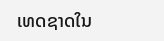ເທດຊາດໃນ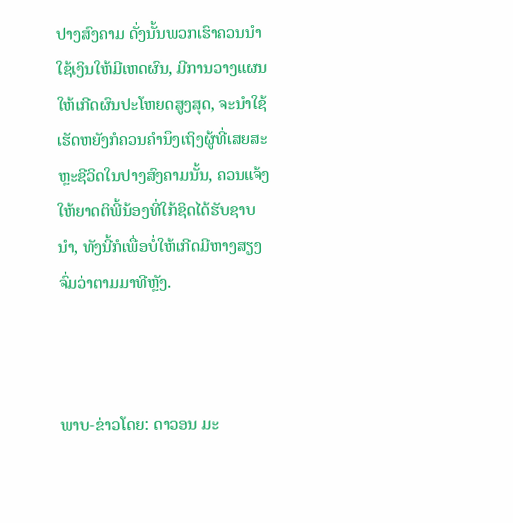ປາງສົງຄາມ ດັ່ງນັ້ນພວກເຮົາຄວນນຳໃຊ້ເງິນໃຫ້ມີເຫດຜົນ, ມີການວາງແຜນໃຫ້ເກີດຜົນປະໂຫຍດສູງສຸດ, ຈະນໍາໃຊ້ເຮັດຫຍັງກໍຄວນຄຳນຶງເຖິງຜູ້ທີ່ເສຍສະຫຼະຊີວິດໃນປາງສົງຄາມນັ້ນ, ຄວນແຈ້ງໃຫ້ຍາດຕິພີ້ນ້ອງທີ່ໃກ້ຊິດໄດ້ຮັບຊາບນຳ, ທັງນີ້ກໍເພື່ອບໍ່ໃຫ້ເກີດມີຫາງສຽງຈົ່ມວ່າຕາມມາທີຫຼັງ.



ພາບ-ຂ່າວໂດຍ: ດາວອນ ມະ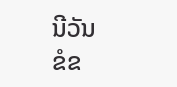ນີວັນ
ຂໍຂ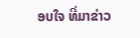ອບໃຈ ທີ່ມາຂ່າວ